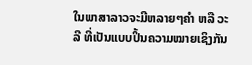ໃນພາສາລາວຈະມີຫລາຍໆຄຳ ຫລື ວະລີ ທີ່ເປັນແບບປິ້ນຄວາມໝາຍເຊິງກັນ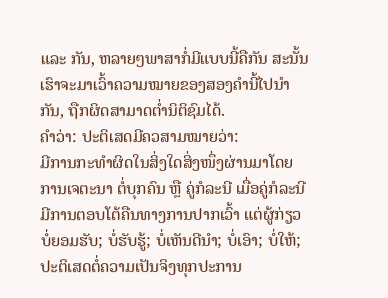ແລະ ກັນ, ຫລາຍໆພາສາກໍ່ມີແບບນີ້ຄືກັນ ສະນັ້ນເຮົາຈະມາເວົ້າຄວາມໝາຍຂອງສອງຄຳນີ້ໄປນຳກັນ, ຖືກຜິດສາມາດຕ່ຳນິຕິຊົມໄດ້.
ຄໍາວ່າ: ປະຕິເສດມີຄວສາມໝາຍວ່າ:
ມີການກະທໍາຜິດໃນສິ່ງໃດສິ່ງໜຶ່ງຜ່ານມາໂດຍການເຈຕະນາ ຕໍ່ບຸກຄົນ ຫຼື ຄູ່ກໍລະນີ ເມື່ອຄູ່ກໍລະນີມີການຕອບໂຕ້ຄືນທາງການປາກເວົ້າ ແຕ່ຜູ້ກ່ຽວ ບໍ່ຍອມຮັບ; ບໍ່ຮັບຮູ້; ບໍ່ເຫັນດີນໍາ; ບໍ່ເອົາ; ບໍ່ໃຫ້;ປະຕິເສດຕໍ່ຄວາມເປັນຈິງທຸກປະການ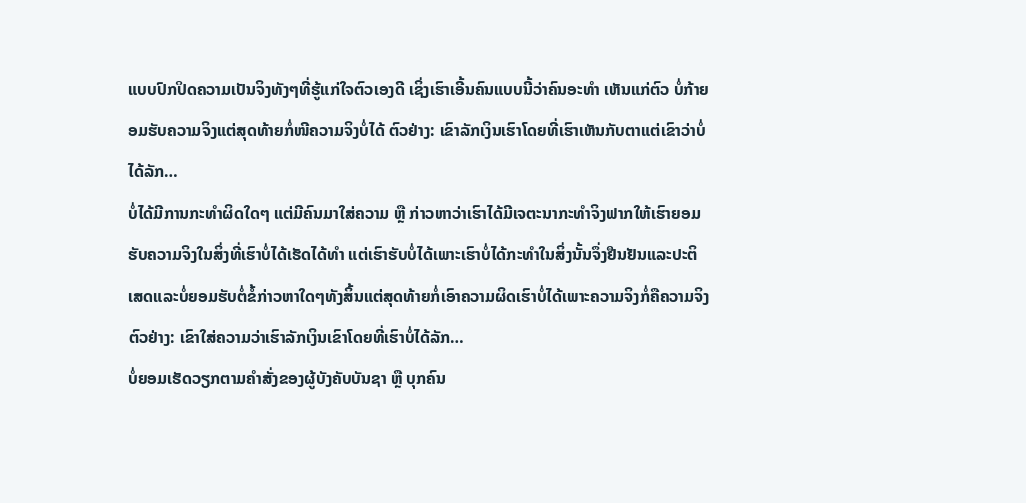ແບບປົກປິດຄວາມເປັນຈິງທັງໆທີ່ຮູ້ແກ່ໃຈຕົວເອງດີ ເຊິ່ງເຮົາເອີ້ນຄົນແບບນີ້ວ່າຄົນອະທໍາ ເຫັນແກ່ຕົວ ບໍ່ກ້າຍອມຮັບຄວາມຈິງແຕ່ສຸດທ້າຍກໍ່ໜີຄວາມຈິງບໍ່ໄດ້ ຕົວຢ່າງ: ເຂົາລັກເງິນເຮົາໂດຍທີ່ເຮົາເຫັນກັບຕາແຕ່ເຂົາວ່າບໍ່ໄດ້ລັກ…
ບໍ່ໄດ້ມີການກະທໍາຜິດໃດໆ ແຕ່ມີຄົນມາໃສ່ຄວາມ ຫຼື ກ່າວຫາວ່າເຮົາໄດ້ມີເຈຕະນາກະທໍາຈິງຟາກໃຫ້ເຮົາຍອມຮັບຄວາມຈິງໃນສິ່ງທີ່ເຮົາບໍ່ໄດ້ເຮັດໄດ້ທໍາ ແຕ່ເຮົາຮັບບໍ່ໄດ້ເພາະເຮົາບໍ່ໄດ້ກະທໍາໃນສິ່ງນັ້ນຈຶ່ງຢືນຢັນແລະປະຕິເສດແລະບໍ່ຍອມຮັບຕໍ່ຂໍ້ກ່າວຫາໃດໆທັງສິ້ນແຕ່ສຸດທ້າຍກໍ່ເອົາຄວາມຜິດເຮົາບໍ່ໄດ້ເພາະຄວາມຈິງກໍ່ຄືຄວາມຈິງ ຕົວຢ່າງ: ເຂົາໃສ່ຄວາມວ່າເຮົາລັກເງິນເຂົາໂດຍທີ່ເຮົາບໍ່ໄດ້ລັກ…
ບໍ່ຍອມເຮັດວຽກຕາມຄໍາສັ່ງຂອງຜູ້ບັງຄັບບັນຊາ ຫຼື ບຸກຄົນ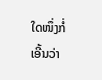ໃດໜຶ່ງກໍ່ເອີ້ນວ່າ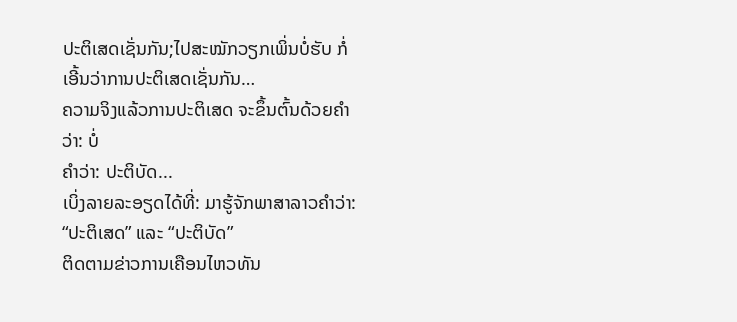ປະຕິເສດເຊັ່ນກັນ;ໄປສະໝັກວຽກເພິ່ນບໍ່ຮັບ ກໍ່ເອີ້ນວ່າການປະຕິເສດເຊັ່ນກັນ…
ຄວາມຈິງແລ້ວການປະຕິເສດ ຈະຂຶ້ນຕົ້ນດ້ວຍຄໍາວ່າ: ບໍ່
ຄໍາວ່າ: ປະຕິບັດ...
ເບິ່ງລາຍລະອຽດໄດ້ທີ່: ມາຮູ້ຈັກພາສາລາວຄໍາວ່າ: “ປະຕິເສດ” ແລະ “ປະຕິບັດ”
ຕິດຕາມຂ່າວການເຄືອນໄຫວທັນ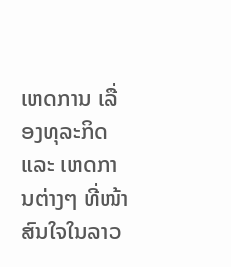ເຫດການ ເລື່ອງທຸລະກິດ ແລະ ເຫດການຕ່າງໆ ທີ່ໜ້າສົນໃຈໃນລາວ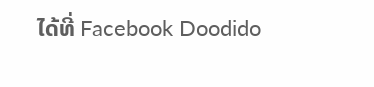ໄດ້ທີ່ Facebook Doodido